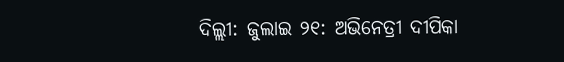ଦିଲ୍ଲୀ: ଜୁଲାଇ ୨୧: ଅଭିନେତ୍ରୀ ଦୀପିକା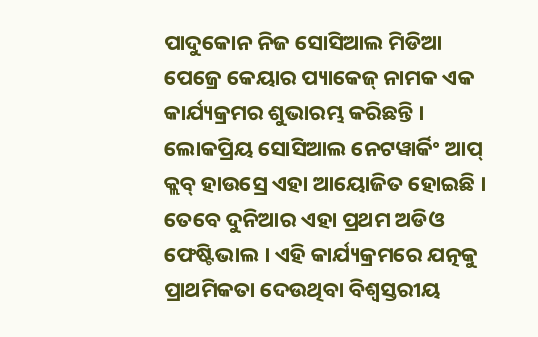ପାଦୁକୋନ ନିଜ ସୋସିଆଲ ମିଡିଆ ପେଜ୍ରେ କେୟାର ପ୍ୟାକେଜ୍ ନାମକ ଏକ କାର୍ଯ୍ୟକ୍ରମର ଶୁଭାରମ୍ଭ କରିଛନ୍ତି । ଲୋକପ୍ରିୟ ସୋସିଆଲ ନେଟୱାର୍କିଂ ଆପ୍ କ୍ଲବ୍ ହାଉସ୍ରେ ଏହା ଆୟୋଜିତ ହୋଇଛି । ତେବେ ଦୁନିଆର ଏହା ପ୍ରଥମ ଅଡିଓ ଫେଷ୍ଟିଭାଲ । ଏହି କାର୍ଯ୍ୟକ୍ରମରେ ଯତ୍ନକୁ ପ୍ରାଥମିକତା ଦେଉଥିବା ବିଶ୍ୱସ୍ତରୀୟ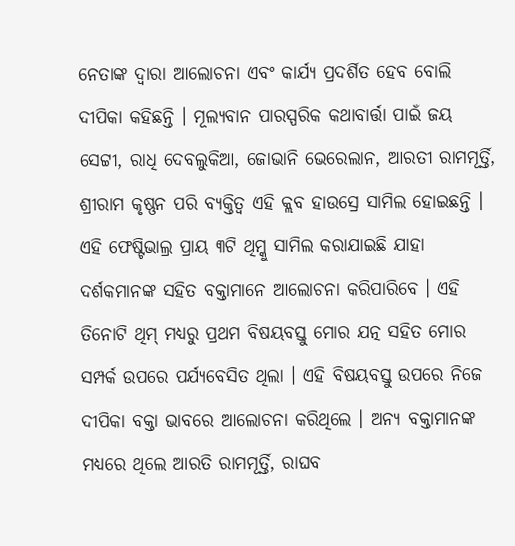ନେତାଙ୍କ ଦ୍ୱାରା ଆଲୋଚନା ଏବଂ କାର୍ଯ୍ୟ ପ୍ରଦର୍ଶିତ ହେବ ବୋଲି ଦୀପିକା କହିଛନ୍ତି । ମୂଲ୍ୟବାନ ପାରସ୍ପରିକ କଥାବାର୍ତ୍ତା ପାଇଁ ଜୟ ସେଟ୍ଟୀ, ରାଧି ଦେବଲୁକିଆ, ଜୋଭାନି ଭେରେଲାନ, ଆରତୀ ରାମମୂର୍ତ୍ତି, ଶ୍ରୀରାମ କୃଷ୍ଣନ ପରି ବ୍ୟକ୍ତିତ୍ୱ ଏହି କ୍ଲବ ହାଉସ୍ରେ ସାମିଲ ହୋଇଛନ୍ତି । ଏହି ଫେଷ୍ଟିଭାଲ୍ର ପ୍ରାୟ ୩ଟି ଥିମ୍କୁ ସାମିଲ କରାଯାଇଛି ଯାହା ଦର୍ଶକମାନଙ୍କ ସହିତ ବକ୍ତାମାନେ ଆଲୋଚନା କରିପାରିବେ । ଏହି ତିନୋଟି ଥିମ୍ ମଧ୍ୟରୁ ପ୍ରଥମ ବିଷୟବସ୍ତୁ ମୋର ଯତ୍ନ ସହିତ ମୋର ସମ୍ପର୍କ ଉପରେ ପର୍ଯ୍ୟବେସିତ ଥିଲା । ଏହି ବିଷୟବସ୍ତୁ ଉପରେ ନିଜେ ଦୀପିକା ବକ୍ତା ଭାବରେ ଆଲୋଚନା କରିଥିଲେ । ଅନ୍ୟ ବକ୍ତାମାନଙ୍କ ମଧ୍ୟରେ ଥିଲେ ଆରତି ରାମମୂର୍ତ୍ତି, ରାଘବ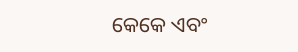କେକେ ଏବଂ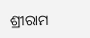ଶ୍ରୀରାମ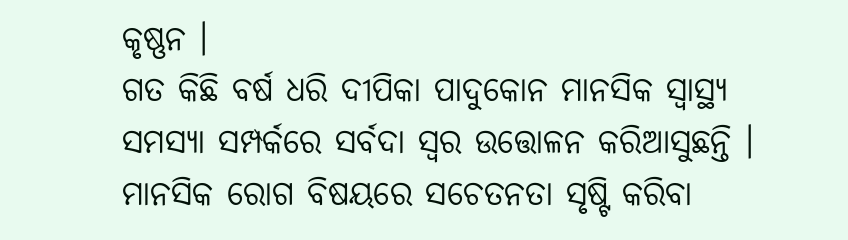କୃଷ୍ଣନ ।
ଗତ କିଛି ବର୍ଷ ଧରି ଦୀପିକା ପାଦୁକୋନ ମାନସିକ ସ୍ୱାସ୍ଥ୍ୟ ସମସ୍ୟା ସମ୍ପର୍କରେ ସର୍ବଦା ସ୍ୱର ଉତ୍ତୋଳନ କରିଆସୁଛନ୍ତି । ମାନସିକ ରୋଗ ବିଷୟରେ ସଚେତନତା ସୃଷ୍ଟି କରିବା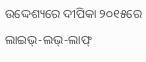ଉଦ୍ଦେଶ୍ୟରେ ଦୀପିକା ୨୦୧୫ରେ ଲାଇଭ୍-ଲଭ୍-ଲାଫ୍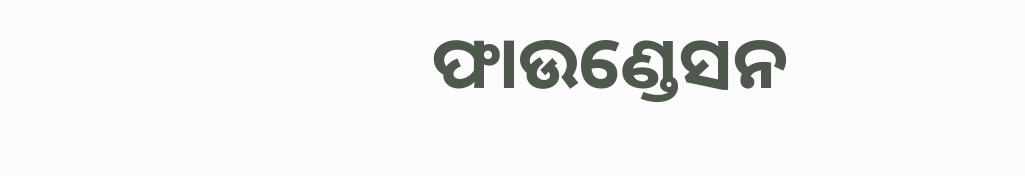ଫାଉଣ୍ଡେସନ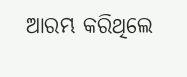ଆରମ୍ଭ କରିଥିଲେ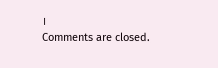।
Comments are closed.